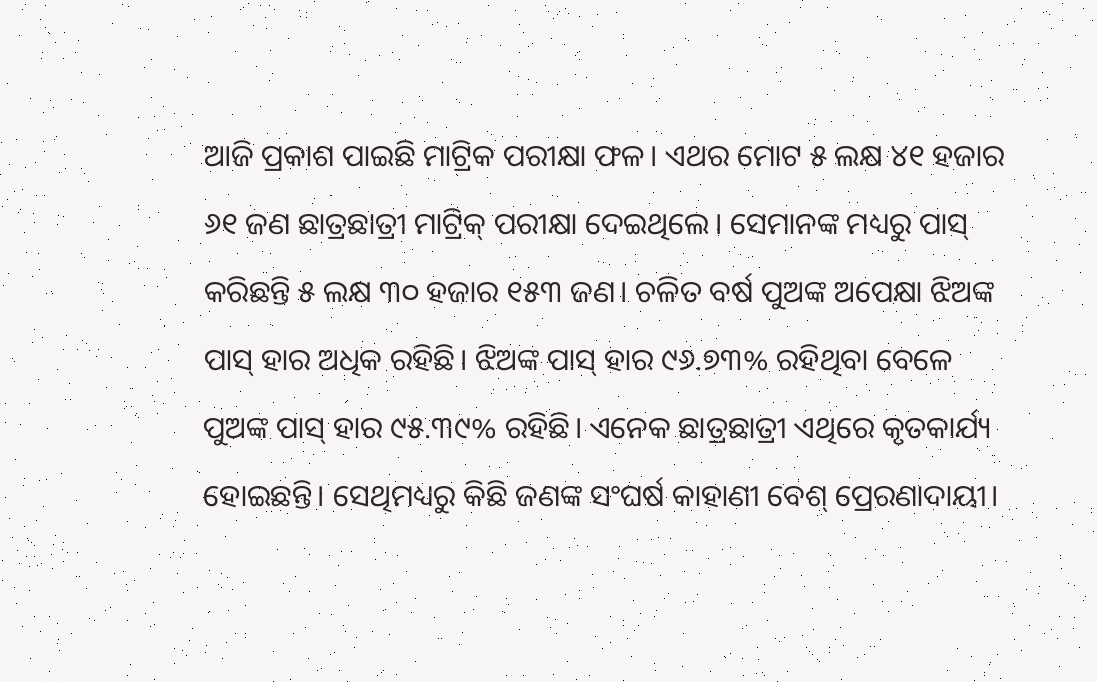ଆଜି ପ୍ରକାଶ ପାଇଛି ମାଟ୍ରିକ ପରୀକ୍ଷା ଫଳ। ଏଥର ମୋଟ ୫ ଲକ୍ଷ ୪୧ ହଜାର ୬୧ ଜଣ ଛାତ୍ରଛାତ୍ରୀ ମାଟ୍ରିକ୍ ପରୀକ୍ଷା ଦେଇଥିଲେ। ସେମାନଙ୍କ ମଧ୍ୟରୁ ପାସ୍ କରିଛନ୍ତି ୫ ଲକ୍ଷ ୩୦ ହଜାର ୧୫୩ ଜଣ। ଚଳିତ ବର୍ଷ ପୁଅଙ୍କ ଅପେକ୍ଷା ଝିଅଙ୍କ ପାସ୍ ହାର ଅଧିକ ରହିଛି। ଝିଅଙ୍କ ପାସ୍ ହାର ୯୬.୭୩% ରହିଥିବା ବେଳେ ପୁଅଙ୍କ ପାସ୍ ହାର ୯୫.୩୯% ରହିଛି। ଏନେକ ଛାତ୍ରଛାତ୍ରୀ ଏଥିରେ କୃତକାର୍ଯ୍ୟ ହୋଇଛନ୍ତି। ସେଥିମଧ୍ୟରୁ କିଛି ଜଣଙ୍କ ସଂଘର୍ଷ କାହାଣୀ ବେଶ୍ ପ୍ରେରଣାଦାୟୀ।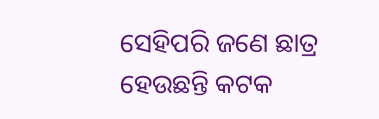ସେହିପରି ଜଣେ ଛାତ୍ର ହେଉଛନ୍ତି କଟକ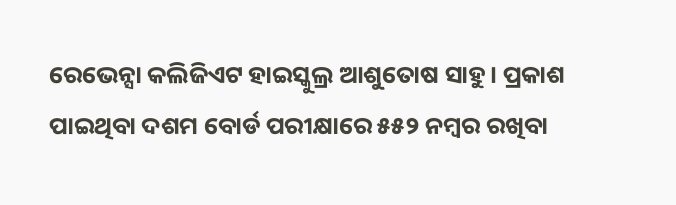ରେଭେନ୍ସା କଲିଜିଏଟ ହାଇସ୍କୁଲ୍ର ଆଶୁତୋଷ ସାହୁ। ପ୍ରକାଶ ପାଇଥିବା ଦଶମ ବୋର୍ଡ ପରୀକ୍ଷାରେ ୫୫୨ ନମ୍ୱର ରଖିବା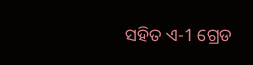ସହିତ ଏ-1 ଗ୍ରେଡ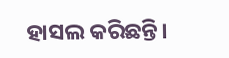ହାସଲ କରିଛନ୍ତି।